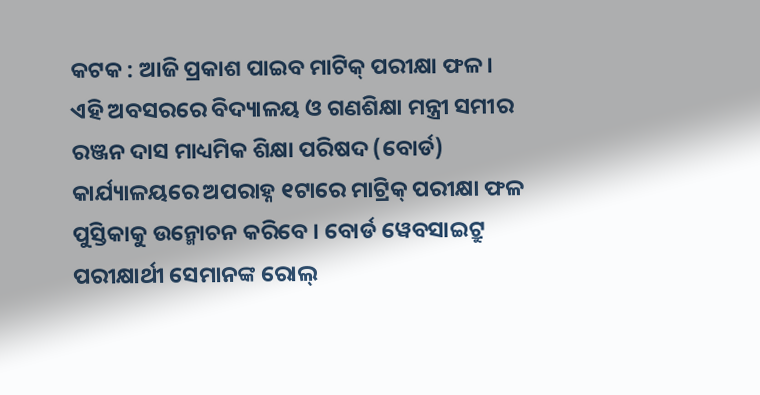କଟକ : ଆଜି ପ୍ରକାଶ ପାଇବ ମାଟିକ୍ ପରୀକ୍ଷା ଫଳ । ଏହି ଅବସରରେ ବିଦ୍ୟାଳୟ ଓ ଗଣଶିକ୍ଷା ମନ୍ତ୍ରୀ ସମୀର ରଞ୍ଜନ ଦାସ ମାଧ୍ୟମିକ ଶିକ୍ଷା ପରିଷଦ (ବୋର୍ଡ) କାର୍ଯ୍ୟାଳୟରେ ଅପରାହ୍ନ ୧ଟାରେ ମାଟ୍ରିକ୍ ପରୀକ୍ଷା ଫଳ ପୁସ୍ତିକାକୁ ଉନ୍ମୋଚନ କରିବେ । ବୋର୍ଡ ୱେବସାଇଟ୍ରୁ ପରୀକ୍ଷାର୍ଥୀ ସେମାନଙ୍କ ରୋଲ୍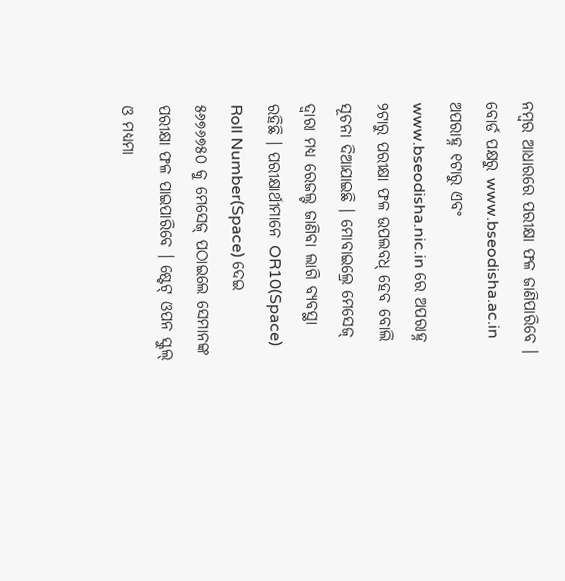ନମ୍ବର ଆଧାରରେ ପରୀକ୍ଷା ଫଳ ଜାଣିପାରିବେ ।
ବୋର୍ଡ ପକ୍ଷରୁ www.bseodisha.ac.in ଅପରାହ୍ନ ୧ଟାରୁ ଏବଂ www.bseodisha.nic.in ରେ ଅପରାହ୍ନ ୨ଟାରୁ ପରୀକ୍ଷା ଫଳ ଉପଲବଧ୍ ହେବ ବୋଲି ସୂଚନା ଦିଆଯାଇଛି । ମୋବାଇଲ୍ରେ ମେସେଜ୍ ଦ୍ୱାରା ମଧ୍ୟ ରେଜଲ୍ଟ ଜାଣିବା ଲାଗି ବ୍ୟବସ୍ଥା ରହିଛି । ପରୀକ୍ଷାର୍ଥୀମାନେ OR10(Space) Roll Number(Space) ଦେଇ ୫୬୭୬୭୫୦ କୁ ମେସେଜ୍ ପଠାଇଲେ ସେମାନଙ୍କ ପରୀକ୍ଷା ଫଳ ପାଇପାରିବେ । ଷ୍ଟେଟ୍ ଓପନ ସ୍କୁଲ୍ ଓ ମଧ୍ୟମା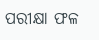ପରୀକ୍ଷା ଫଳ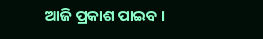ଆଜି ପ୍ରକାଶ ପାଇବ ।